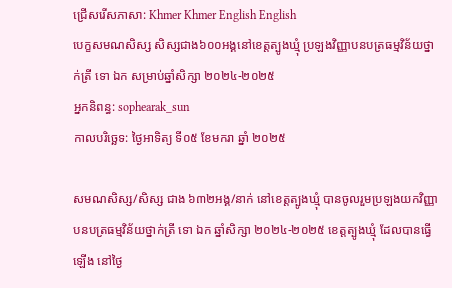ជ្រើសរើសភាសា: Khmer Khmer English English
បេក្ខសមណសិស្ស សិស្សជាង៦០០អង្គនៅខេត្តត្បូងឃ្មុំ ប្រឡងវិញ្ញាបនបត្រធម្មវិន័យថ្នាក់ត្រី ទោ ឯក សម្រាប់ឆ្នាំសិក្សា ២០២៤-២០២៥
អ្នកនិពន្ធ: sophearak_sun
កាលបរិច្ឆេទ: ថ្ងៃអាទិត្យ ទី០៥ ខែមករា ឆ្នាំ ២០២៥

សមណសិស្ស/សិស្ស ជាង ៦៣២អង្គ/នាក់ នៅខេត្តត្បូងឃ្មុំ បានចូលរួមប្រឡងយកវិញ្ញាបនបត្រធម្មវិន័យថ្នាក់ត្រី ទោ ឯក ឆ្នាំសិក្សា ២០២៤-២០២៥ ខេត្តត្បូងឃ្មុំ ដែលបានធ្វើឡើង នៅថ្ងៃ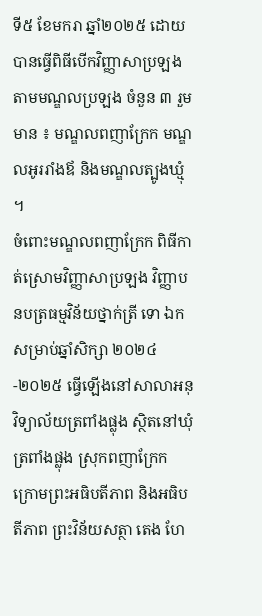ទី៥ ខែមករា ឆ្នាំ២០២៥ ដោយបានធ្វើពិធីបើកវិញ្ញាសាប្រឡង តាមមណ្ឌលប្រឡង ចំនួន ៣ រួមមាន ៖ មណ្ឌលពញាក្រែក មណ្ឌលអូររាំងឪ និងមណ្ឌលត្បូងឃ្មុំ ។
ចំពោះមណ្ឌលពញាក្រែក ពិធីកាត់ស្រោមវិញ្ញាសាប្រឡង វិញ្ញាបនបត្រធម្មវិន័យថ្នាក់ត្រី ទោ ឯក សម្រាប់ឆ្នាំសិក្សា ២០២៤-២០២៥ ធ្វើឡើងនៅសាលាអនុវិទ្យាល័យត្រពាំងផ្លុង ស្ថិតនៅឃុំត្រពាំងផ្លុង ស្រុកពញាក្រែក ក្រោមព្រះអធិបតីភាព និងអធិបតីភាព ព្រះវិន័យសត្ថា តេង ហែ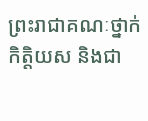ព្រះរាជាគណៈថ្នាក់កិត្តិយស និងជា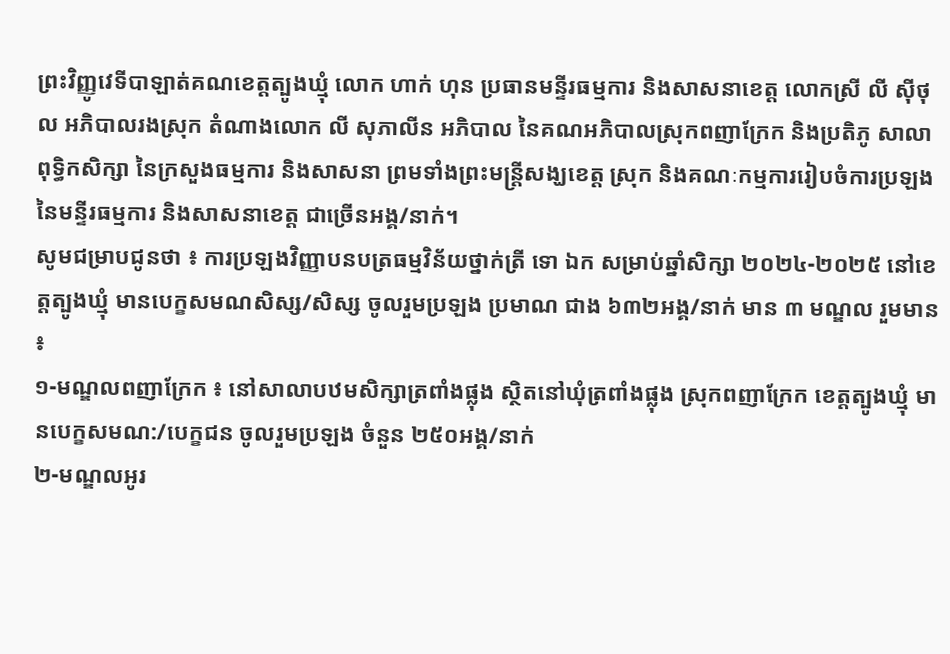ព្រះវិញ្ញូវេទីបាឡាត់គណខេត្តត្បូងឃ្មុំ លោក ហាក់ ហុន ប្រធានមន្ទីរធម្មការ និងសាសនាខេត្ត លោកស្រី លី ស៊ីថុល អភិបាលរងស្រុក តំណាងលោក លី សុភាលីន អភិបាល នៃគណអភិបាលស្រុកពញាក្រែក និងប្រតិភូ សាលាពុទ្ធិកសិក្សា នៃក្រសួងធម្មការ និងសាសនា ព្រមទាំងព្រះមន្រ្តីសង្ឃខេត្ត ស្រុក និងគណៈកម្មការរៀបចំការប្រឡង នៃមន្ទីរធម្មការ និងសាសនាខេត្ត ជាច្រើនអង្គ/នាក់។
សូមជម្រាបជូនថា ៖ ការប្រឡងវិញ្ញាបនបត្រធម្មវិន័យថ្នាក់ត្រី ទោ ឯក សម្រាប់ឆ្នាំសិក្សា ២០២៤-២០២៥ នៅខេត្តត្បូងឃ្មុំ មានបេក្ខសមណសិស្ស/សិស្ស ចូលរួមប្រឡង ប្រមាណ ជាង ៦៣២អង្គ/នាក់ មាន ៣ មណ្ឌល រួមមាន ៖
១-មណ្ឌលពញាក្រែក ៖ នៅសាលាបឋមសិក្សាត្រពាំងផ្លុង ស្ថិតនៅឃុំត្រពាំងផ្លុង ស្រុកពញាក្រែក ខេត្តត្បូងឃ្មុំ មានបេក្ខសមណ:/បេក្ខជន ចូលរួមប្រឡង ចំនួន ២៥០អង្គ/នាក់
២-មណ្ឌលអូរ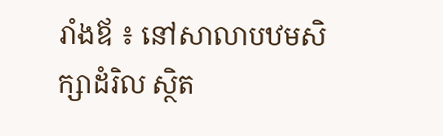រាំងឪ ៖ នៅសាលាបឋមសិក្សាដំរិល ស្ថិត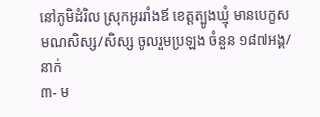នៅភូមិដំរិល ស្រុកអូររាំងឪ ខេត្តត្បូងឃ្មុំ មានបេក្ខសមណសិស្ស/សិស្ស ចូលរួមប្រឡង ចំនួន ១៨៧អង្គ/នាក់
៣- ម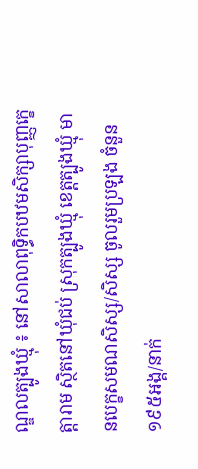ណ្ឌលត្បូងឃ្មុំ ៖ នៅសាលាពុទ្ធិកបឋមសិក្សាបុញ្ញក្ខេត្តារាម ស្ថិតនៅឃុំជប់ ស្រុកត្បូងឃ្មុំ ខេត្តត្បូងឃ្មុំ មានបេក្ខសមណសិស្ស/សិស្ស ចូលរួមប្រឡង ចំនួន ១៩៥អង្គ/នាក់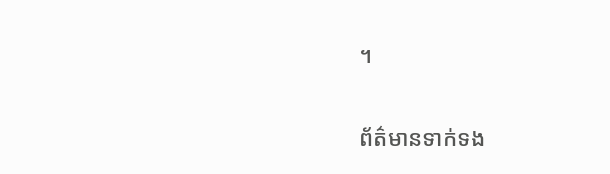។

ព័ត៌មានទាក់ទង